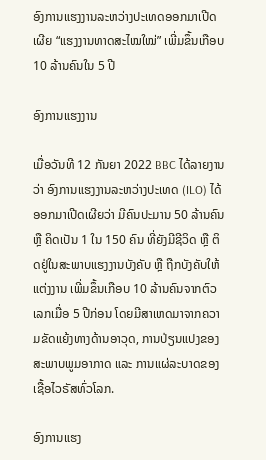ອົງການແຮງງານລະຫວ່າງປະເທດອອກມາເປີດເຜີຍ “ແຮງງານທາດສະໄໝໃໝ່” ເພີ່ມຂຶ້ນເກືອບ 10 ລ້ານຄົນໃນ 5 ປີ

ອົງການແຮງງານ

ເມື່ອວັນທີ 12 ກັນຍາ 2022 BBC ໄດ້ລາຍງານວ່າ ອົງການແຮງງານລະຫວ່າງປະເທດ (ILO) ໄດ້ອອກມາເປີດເຜີຍວ່າ ມີຄົນປະມານ 50 ລ້ານຄົນ ຫຼື ຄິດເປັນ 1 ໃນ 150 ຄົນ ທີ່ຍັງມີຊີວິດ ຫຼື ຕິດຢູ່ໃນສະພາບແຮງງານບັງຄັບ ຫຼື ຖືກບັງຄັບໃຫ້ແຕ່ງງານ ເພີ່ມຂຶ້ນເກືອບ 10 ລ້ານຄົນຈາກຕົວເລກເມື່ອ 5 ປີກ່ອນ ໂດຍມີສາເຫດມາຈາກຄວາມຂັດແຍ້ງທາງດ້ານອາວຸດ, ການປ່ຽນແປງຂອງສະພາບພູມອາກາດ ແລະ ການແຜ່ລະບາດຂອງເຊື້ອໄວຣັສທົ່ວໂລກ.

ອົງການແຮງ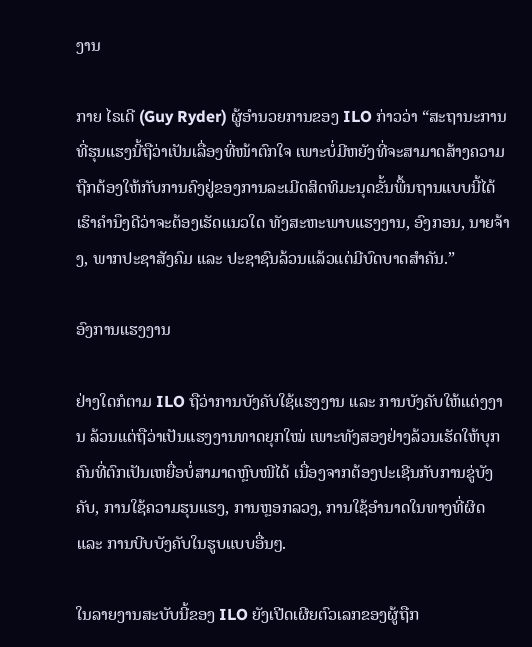ງານ

ກາຍ ໄຣເດີ (Guy Ryder) ຜູ້ອຳນວຍການຂອງ ILO ກ່າວວ່າ “ສະຖານະການທີ່ຮຸນແຮງນີ້ຖືວ່າເປັນເລື່ອງທີ່ໜ້າຕົກໃຈ ເພາະບໍ່ມີຫຍັງທີ່ຈະສາມາດສ້າງຄວາມຖືກຕ້ອງໃຫ້ກັບການຄົງຢູ່ຂອງການລະເມີດສິດທິມະນຸດຂັ້ນພື້ນຖານແບບນີ້ໄດ້ ເຮົາຄໍານຶງດີວ່າຈະຕ້ອງເຮັດແນວໃດ ທັງສະຫະພາບແຮງງານ, ອົງກອນ, ນາຍຈ້າງ, ພາກປະຊາສັງຄົມ ແລະ ປະຊາຊົນລ້ວນແລ້ວແຕ່ມີບົດບາດສຳຄັນ.”

ອົງການແຮງງານ

ຢ່າງໃດກໍຕາມ ILO ຖືວ່າການບັງຄັບໃຊ້ແຮງງານ ແລະ ການບັງຄັບໃຫ້ແຕ່ງງານ ລ້ວນແຕ່ຖືວ່າເປັນແຮງງານທາດຍຸກໃໝ່ ເພາະທັງສອງຢ່າງລ້ວນເຮັດໃຫ້ບຸກຄົນທີ່ຕົກເປັນເຫຍື່ອບໍ່ສາມາດຫຼົບໜີໄດ້ ເນື່ອງຈາກຕ້ອງປະເຊີນກັບການຂູ່ບັງຄັບ, ການໃຊ້ຄວາມຮຸນແຮງ, ການຫຼອກລວງ, ການໃຊ້ອຳນາດໃນທາງທີ່ຜິດ ແລະ ການບີບບັງຄັບໃນຮູບແບບອື່ນໆ.

ໃນລາຍງານສະບັບນີ້ຂອງ ILO ຍັງເປີດເຜີຍຕົວເລກຂອງຜູ້ຖືກ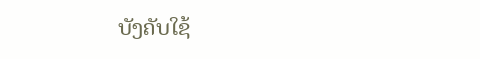ບັງຄັບໃຊ້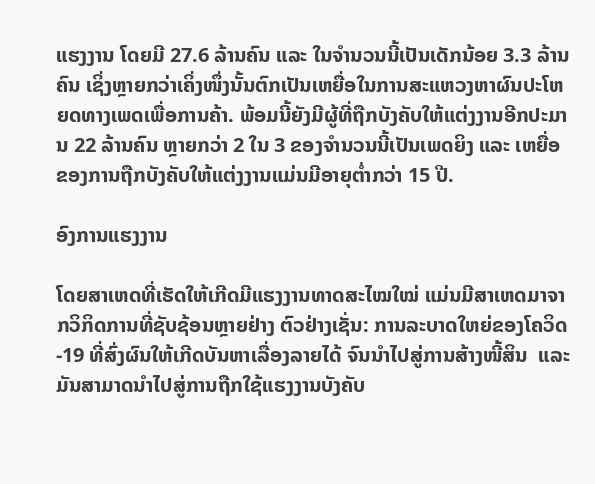ແຮງງານ ໂດຍມີ 27.6 ລ້ານຄົນ ແລະ ໃນຈໍານວນນີ້ເປັນເດັກນ້ອຍ 3.3 ລ້ານຄົນ ເຊິ່ງຫຼາຍກວ່າເຄິ່ງໜຶ່ງນັ້ນຕົກເປັນເຫຍື່ອໃນການສະແຫວງຫາຜົນປະໂຫຍດທາງເພດເພື່ອການຄ້າ. ພ້ອມນີ້ຍັງມີຜູ້ທີ່ຖືກບັງຄັບໃຫ້ແຕ່ງງານອີກປະມານ 22 ລ້ານຄົນ ຫຼາຍກວ່າ 2 ໃນ 3 ຂອງຈໍານວນນີ້ເປັນເພດຍິງ ແລະ ເຫຍື່ອຂອງການຖືກບັງຄັບໃຫ້ແຕ່ງງານແມ່ນມີອາຍຸຕໍ່າກວ່າ 15 ປີ.

ອົງການແຮງງານ

ໂດຍສາເຫດທີ່ເຮັດໃຫ້ເກີດມີແຮງງານທາດສະໄໝໃໝ່ ແມ່ນມີສາເຫດມາຈາກວິກິດການທີ່ຊັບຊ້ອນຫຼາຍຢ່າງ ຕົວຢ່າງເຊັ່ນ: ການລະບາດໃຫຍ່ຂອງໂຄວິດ-19 ທີ່ສົ່ງຜົນໃຫ້ເກີດບັນຫາເລື່ອງລາຍໄດ້ ຈົນນຳໄປສູ່ການສ້າງໜີ້ສິນ  ແລະມັນສາມາດນຳໄປສູ່ການຖືກໃຊ້ແຮງງານບັງຄັບ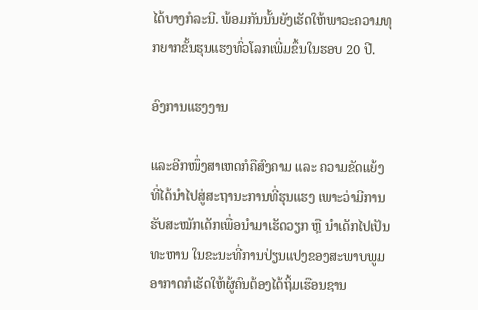ໄດ້ບາງກໍລະນີ. ພ້ອມກັນນັ້ນຍັງເຮັດໃຫ້ພາວະຄວາມທຸກຍາກຂັ້ນຮຸນແຮງທົ່ວໂລກເພີ່ມຂຶ້ນໃນຮອບ 20 ປີ.

ອົງການແຮງງານ

ແລະອີກໜຶ່ງສາເຫດກໍຄືສົງຄາມ ແລະ ຄວາມຂັດແຍ້ງ ທີ່ໄດ້ນຳໄປສູ່ສະຖານະການທີ່ຮຸນແຮງ ເພາະວ່າມີການຮັບສະໝັກເດັກເພື່ອນຳມາເຮັດວຽກ ຫຼື ນຳເດັກໄປເປັນທະຫານ ໃນຂະນະທີ່ການປ່ຽນແປງຂອງສະພາບພູມອາກາດກໍເຮັດໃຫ້ຜູ້ຄົນຕ້ອງໄດ້ຖິ້ມເຮືອນຊານ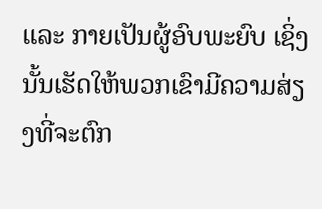ແລະ ກາຍເປັນຜູ້ອົບພະຍົບ ເຊິ່ງນັ້ນເຮັດໃຫ້ພວກເຂົາມີຄວາມສ່ຽງທີ່ຈະຕົກ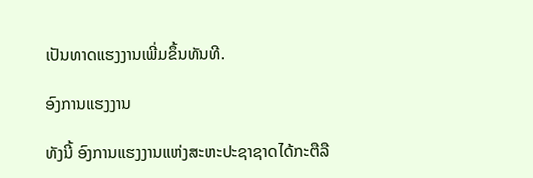ເປັນທາດແຮງງານເພີ່ມຂຶ້ນທັນທີ.

ອົງການແຮງງານ

ທັງນີ້ ອົງການແຮງງານແຫ່ງສະຫະປະຊາຊາດໄດ້ກະຕືລື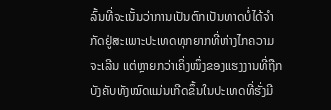ລົ້ນທີ່ຈະເນັ້ນວ່າການເປັນຕົກເປັນທາດບໍ່ໄດ້ຈຳກັດຢູ່ສະເພາະປະເທດທຸກຍາກທີ່ຫ່າງໄກຄວາມຈະເລີນ ແຕ່ຫຼາຍກວ່າເຄິ່ງໜຶ່ງຂອງແຮງງານທີ່ຖືກບັງຄັບທັງໝົດແມ່ນເກີດຂຶ້ນໃນປະເທດທີ່ຮັ່ງມີ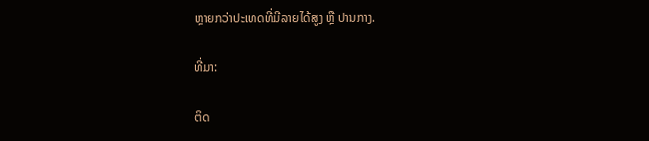ຫຼາຍກວ່າປະເທດທີ່ມີລາຍໄດ້ສູງ ຫຼື ປານກາງ.

ທີ່ມາ:

ຕິດ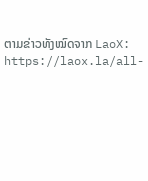ຕາມຂ່າວທັງໝົດຈາກ LaoX: https://laox.la/all-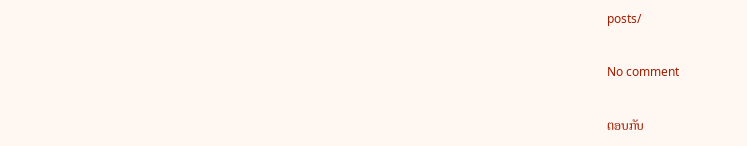posts/

No comment

ຕອບກັບ